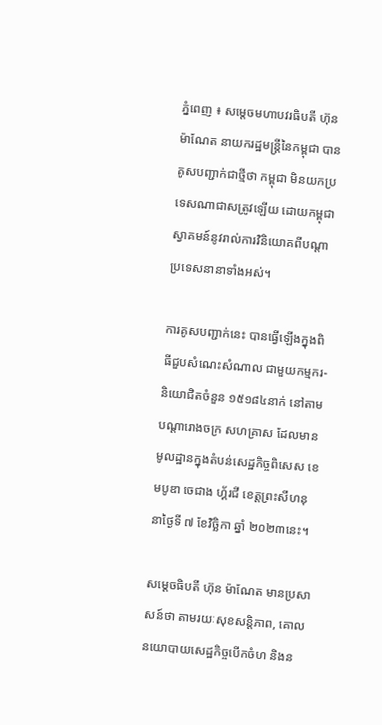ភ្នំពេញ ៖ សម្តេចមហាបវរធិបតី ហ៊ុន ម៉ាណែត នាយករដ្ឋមន្ត្រីនៃកម្ពុជា បានគូសបញ្ជាក់ជាថ្មីថា កម្ពុជា មិនយកប្រទេសណាជាសត្រូវឡើយ ដោយកម្ពុជា ស្វាគមន៍នូវរាល់ការវិនិយោគពីបណ្ដាប្រទេសនានាទាំងអស់។

ការគូសបញ្ជាក់នេះ បានធ្វើឡើងក្នុងពិធីជួបសំណេះសំណាល ជាមួយកម្មករ-និយោជិតចំនួន ១៥១៨៤នាក់ នៅតាមបណ្តារោងចក្រ សហគ្រាស ដែលមានមូលដ្ឋានក្នុងតំបន់សេដ្ឋកិច្ចពិសេស ខេមបូឌា ចេជាង ហ្គ័រជី ខេត្តព្រះសីហនុ នាថ្ងៃទី ៧ ខែវិច្ឆិកា ឆ្នាំ ២០២៣នេះ។

សម្ដេចធិបតី ហ៊ុន ម៉ាណែត មានប្រសាសន៍ថា តាមរយៈសុខសន្តិភាព, គោលនយោបាយសេដ្ឋកិច្ចបើកចំហ និងន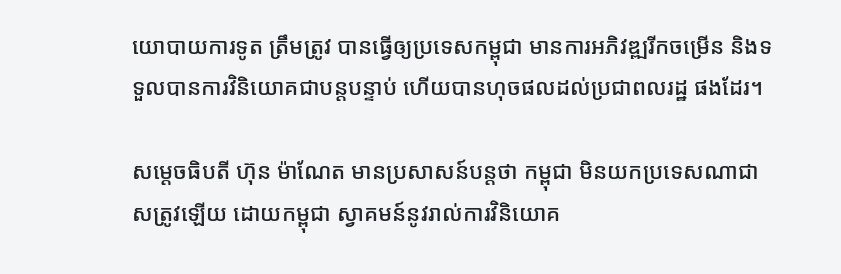យោបាយការទូត ត្រឹមត្រូវ បានធ្វើឲ្យប្រទេសកម្ពុជា មានការអភិវឌ្ឍរីកចម្រើន និងទទួលបានការវិនិយោគជាបន្តបន្ទាប់ ហើយបានហុចផលដល់ប្រជាពលរដ្ឋ ផងដែរ។

សម្ដេចធិបតី ហ៊ុន ម៉ាណែត មានប្រសាសន៍បន្តថា កម្ពុជា មិនយកប្រទេសណាជាសត្រូវឡើយ ដោយកម្ពុជា ស្វាគមន៍នូវរាល់ការវិនិយោគ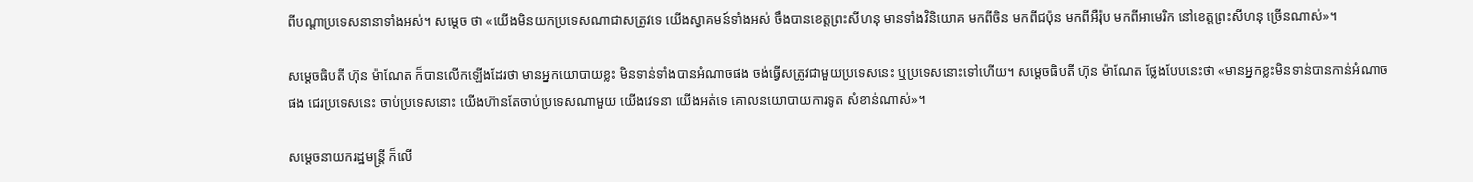ពីបណ្ដាប្រទេសនានាទាំងអស់។ សម្ដេច ថា «យើងមិនយកប្រទេសណាជាសត្រូវទេ យើងស្វាគមន៍ទាំងអស់ ចឹងបានខេត្តព្រះសីហនុ មានទាំងវិនិយោគ មកពីចិន មកពីជប៉ុន មកពីអឺរ៉ុប មកពីអាមេរិក នៅខេត្តព្រះសីហនុ ច្រើនណាស់»។

សម្ដេចធិបតី ហ៊ុន ម៉ាណែត ក៏បានលើកឡើងដែរថា មានអ្នកយោបាយខ្លះ មិនទាន់ទាំងបានអំណាចផង ចង់ធ្វើសត្រូវជាមួយប្រទេសនេះ ឬប្រទេសនោះទៅហើយ។ សម្ដេចធិបតី ហ៊ុន ម៉ាណែត ថ្លែងបែបនេះថា «មានអ្នកខ្លះមិនទាន់បានកាន់អំណាចផង ជេរប្រទេសនេះ ចាប់ប្រទេសនោះ យើងហ៊ានតែចាប់ប្រទេសណាមួយ យើងវេទនា យើងអត់ទេ គោលនយោបាយការទូត សំខាន់ណាស់»។

សម្ដេចនាយករដ្ឋមន្ត្រី ក៏លើ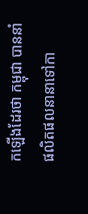កឡើងដែរថា កម្ពុជា បាននាំផលិតផលនានាទៅកា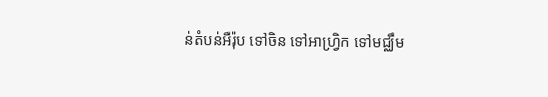ន់តំបន់អឺរ៉ុប ទៅចិន ទៅអាហ្វ្រិក ទៅមជ្ឈឹម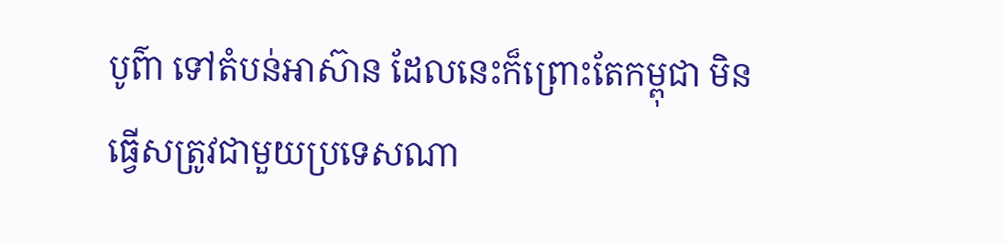បូព៌ា ទៅតំបន់អាស៊ាន ដែលនេះក៏ព្រោះតែកម្ពុជា មិនធ្វើសត្រូវជាមួយប្រទេសណា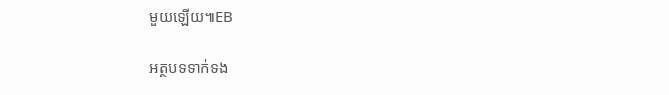មួយឡើយ៕EB

អត្ថបទទាក់ទង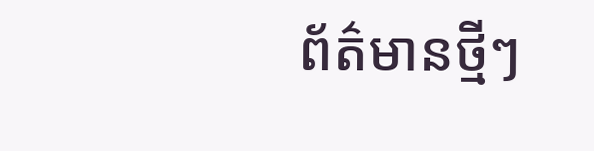ព័ត៌មានថ្មីៗ